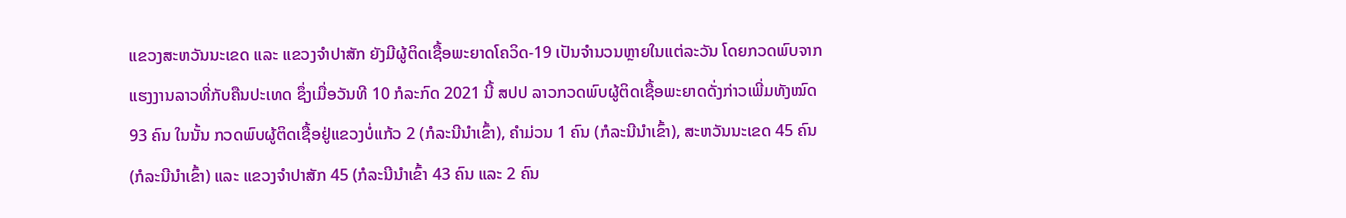ແຂວງສະຫວັນນະເຂດ ແລະ ແຂວງຈຳປາສັກ ຍັງມີຜູ້ຕິດເຊື້ອພະຍາດໂຄວິດ-19 ເປັນຈຳນວນຫຼາຍໃນແຕ່ລະວັນ ໂດຍກວດພົບຈາກແຮງງານລາວທີ່ກັບຄືນປະເທດ ຊຶ່ງເມື່ອວັນທີ 10 ກໍລະກົດ 2021 ນີ້ ສປປ ລາວກວດພົບຜູ້ຕິດເຊື້ອພະຍາດດັ່ງກ່າວເພີ່ມທັງໝົດ 93 ຄົນ ໃນນັ້ນ ກວດພົບຜູ້ຕິດເຊື້ອຢູ່ແຂວງບໍ່ແກ້ວ 2 (ກໍລະນີນຳເຂົ້າ), ຄຳມ່ວນ 1 ຄົນ (ກໍລະນີນຳເຂົ້າ), ສະຫວັນນະເຂດ 45 ຄົນ (ກໍລະນີນຳເຂົ້າ) ແລະ ແຂວງຈຳປາສັກ 45 (ກໍລະນີນຳເຂົ້າ 43 ຄົນ ແລະ 2 ຄົນ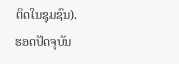ຕິດໃນຊຸມຊົນ).
ຮອດປັດຈຸບັນ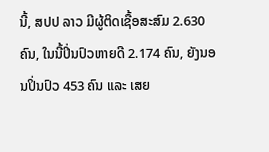ນີ້, ສປປ ລາວ ມີຜູ້ຕິດເຊື້ອສະສົມ 2.630 ຄົນ, ໃນນີ້ປິ່ນປົວຫາຍດີ 2.174 ຄົນ, ຍັງນອນປິ່ນປົວ 453 ຄົນ ແລະ ເສຍ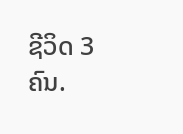ຊີວິດ 3 ຄົນ.